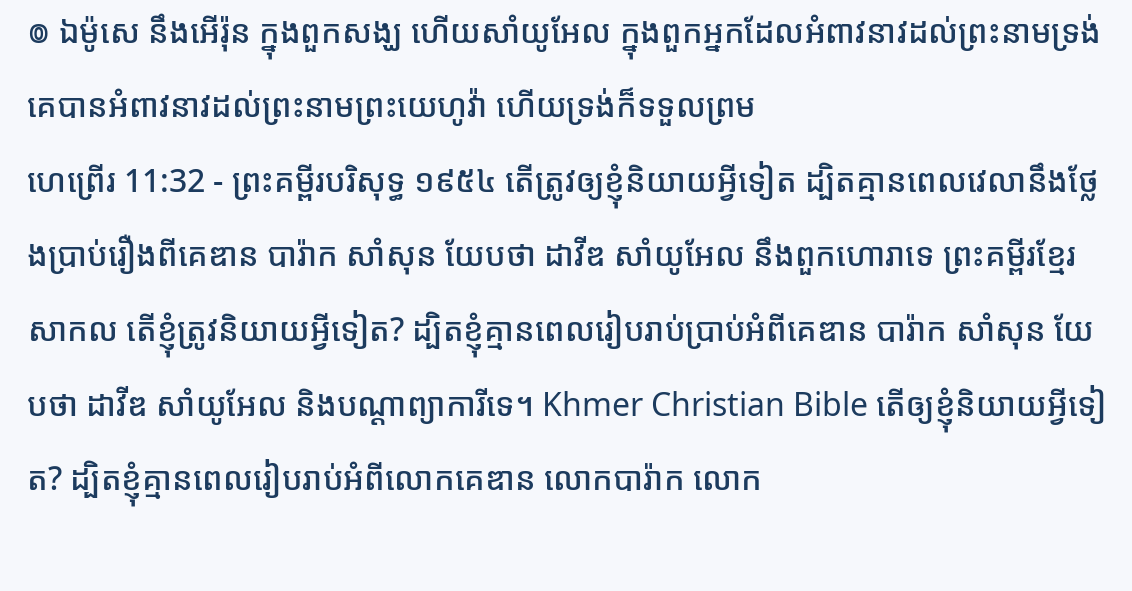៙ ឯម៉ូសេ នឹងអើរ៉ុន ក្នុងពួកសង្ឃ ហើយសាំយូអែល ក្នុងពួកអ្នកដែលអំពាវនាវដល់ព្រះនាមទ្រង់ គេបានអំពាវនាវដល់ព្រះនាមព្រះយេហូវ៉ា ហើយទ្រង់ក៏ទទួលព្រម
ហេព្រើរ 11:32 - ព្រះគម្ពីរបរិសុទ្ធ ១៩៥៤ តើត្រូវឲ្យខ្ញុំនិយាយអ្វីទៀត ដ្បិតគ្មានពេលវេលានឹងថ្លែងប្រាប់រឿងពីគេឌាន បារ៉ាក សាំសុន យែបថា ដាវីឌ សាំយូអែល នឹងពួកហោរាទេ ព្រះគម្ពីរខ្មែរសាកល តើខ្ញុំត្រូវនិយាយអ្វីទៀត? ដ្បិតខ្ញុំគ្មានពេលរៀបរាប់ប្រាប់អំពីគេឌាន បារ៉ាក សាំសុន យែបថា ដាវីឌ សាំយូអែល និងបណ្ដាព្យាការីទេ។ Khmer Christian Bible តើឲ្យខ្ញុំនិយាយអ្វីទៀត? ដ្បិតខ្ញុំគ្មានពេលរៀបរាប់អំពីលោកគេឌាន លោកបារ៉ាក លោក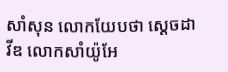សាំសុន លោកយែបថា ស្ដេចដាវីឌ លោកសាំយ៉ូអែ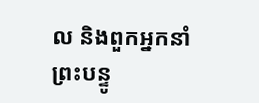ល និងពួកអ្នកនាំព្រះបន្ទូ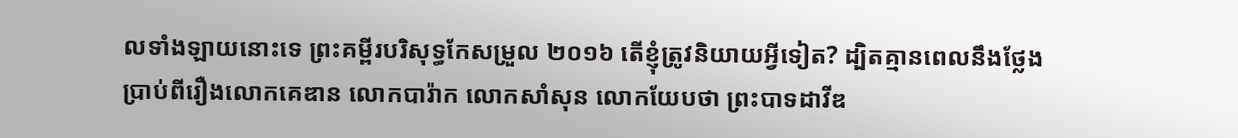លទាំងឡាយនោះទេ ព្រះគម្ពីរបរិសុទ្ធកែសម្រួល ២០១៦ តើខ្ញុំត្រូវនិយាយអ្វីទៀត? ដ្បិតគ្មានពេលនឹងថ្លែងប្រាប់ពីរឿងលោកគេឌាន លោកបារ៉ាក លោកសាំសុន លោកយែបថា ព្រះបាទដាវីឌ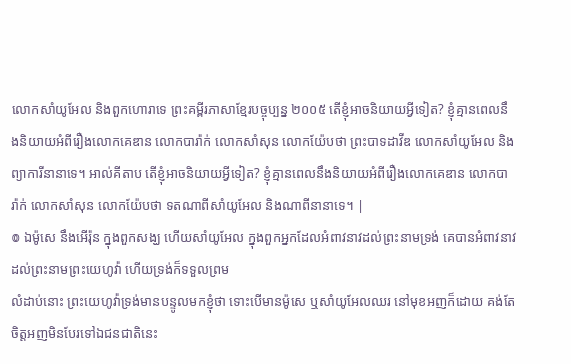លោកសាំយូអែល និងពួកហោរាទេ ព្រះគម្ពីរភាសាខ្មែរបច្ចុប្បន្ន ២០០៥ តើខ្ញុំអាចនិយាយអ្វីទៀត? ខ្ញុំគ្មានពេលនឹងនិយាយអំពីរឿងលោកគេឌាន លោកបារ៉ាក់ លោកសាំសុន លោកយ៉ែបថា ព្រះបាទដាវីឌ លោកសាំយូអែល និងព្យាការីនានាទេ។ អាល់គីតាប តើខ្ញុំអាចនិយាយអ្វីទៀត? ខ្ញុំគ្មានពេលនឹងនិយាយអំពីរឿងលោកគេឌាន លោកបារ៉ាក់ លោកសាំសុន លោកយ៉ែបថា ទតណាពីសាំយូអែល និងណាពីនានាទេ។ |
៙ ឯម៉ូសេ នឹងអើរ៉ុន ក្នុងពួកសង្ឃ ហើយសាំយូអែល ក្នុងពួកអ្នកដែលអំពាវនាវដល់ព្រះនាមទ្រង់ គេបានអំពាវនាវដល់ព្រះនាមព្រះយេហូវ៉ា ហើយទ្រង់ក៏ទទួលព្រម
លំដាប់នោះ ព្រះយេហូវ៉ាទ្រង់មានបន្ទូលមកខ្ញុំថា ទោះបើមានម៉ូសេ ឬសាំយូអែលឈរ នៅមុខអញក៏ដោយ គង់តែចិត្តអញមិនបែរទៅឯជនជាតិនេះ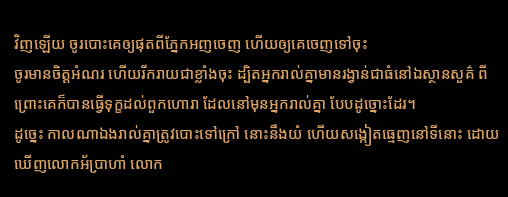វិញឡើយ ចូរបោះគេឲ្យផុតពីភ្នែកអញចេញ ហើយឲ្យគេចេញទៅចុះ
ចូរមានចិត្តអំណរ ហើយរីករាយជាខ្លាំងចុះ ដ្បិតអ្នករាល់គ្នាមានរង្វាន់ជាធំនៅឯស្ថានសួគ៌ ពីព្រោះគេក៏បានធ្វើទុក្ខដល់ពួកហោរា ដែលនៅមុនអ្នករាល់គ្នា បែបដូច្នោះដែរ។
ដូច្នេះ កាលណាឯងរាល់គ្នាត្រូវបោះទៅក្រៅ នោះនឹងយំ ហើយសង្កៀតធ្មេញនៅទីនោះ ដោយឃើញលោកអ័ប្រាហាំ លោក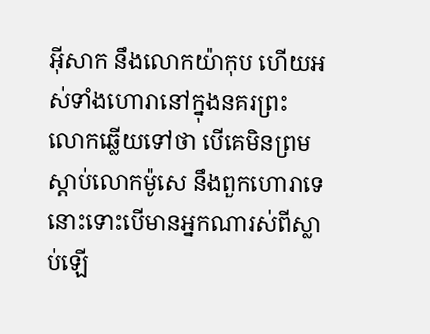អ៊ីសាក នឹងលោកយ៉ាកុប ហើយអស់ទាំងហោរានៅក្នុងនគរព្រះ
លោកឆ្លើយទៅថា បើគេមិនព្រមស្តាប់លោកម៉ូសេ នឹងពួកហោរាទេ នោះទោះបើមានអ្នកណារស់ពីស្លាប់ឡើ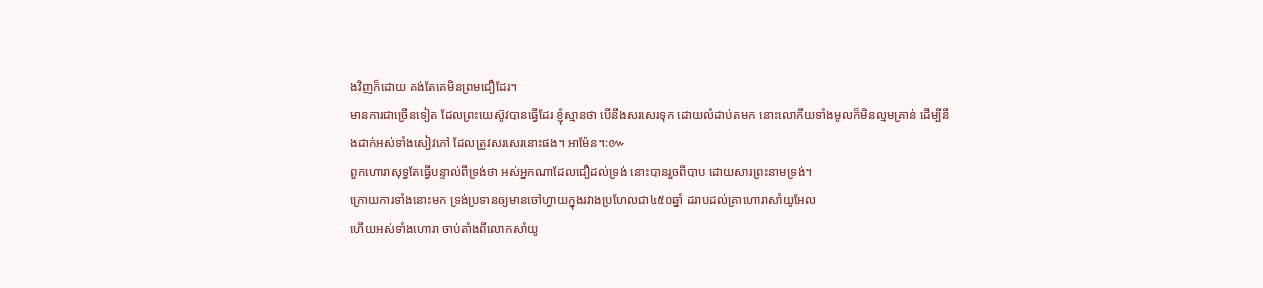ងវិញក៏ដោយ គង់តែគេមិនព្រមជឿដែរ។
មានការជាច្រើនទៀត ដែលព្រះយេស៊ូវបានធ្វើដែរ ខ្ញុំស្មានថា បើនឹងសរសេរទុក ដោយលំដាប់តមក នោះលោកីយទាំងមូលក៏មិនល្មមគ្រាន់ ដើម្បីនឹងដាក់អស់ទាំងសៀវភៅ ដែលត្រូវសរសេរនោះផង។ អាម៉ែន។:៚
ពួកហោរាសុទ្ធតែធ្វើបន្ទាល់ពីទ្រង់ថា អស់អ្នកណាដែលជឿដល់ទ្រង់ នោះបានរួចពីបាប ដោយសារព្រះនាមទ្រង់។
ក្រោយការទាំងនោះមក ទ្រង់ប្រទានឲ្យមានចៅហ្វាយក្នុងរវាងប្រហែលជា៤៥០ឆ្នាំ ដរាបដល់គ្រាហោរាសាំយូអែល
ហើយអស់ទាំងហោរា ចាប់តាំងពីលោកសាំយូ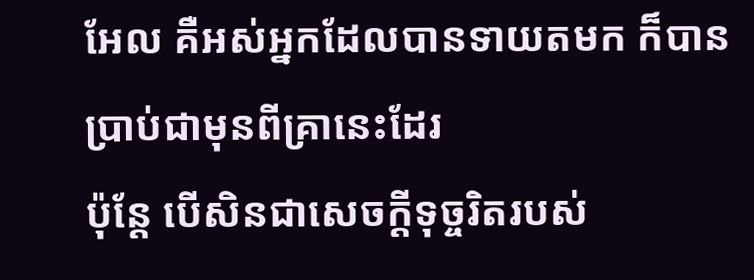អែល គឺអស់អ្នកដែលបានទាយតមក ក៏បានប្រាប់ជាមុនពីគ្រានេះដែរ
ប៉ុន្តែ បើសិនជាសេចក្ដីទុច្ចរិតរបស់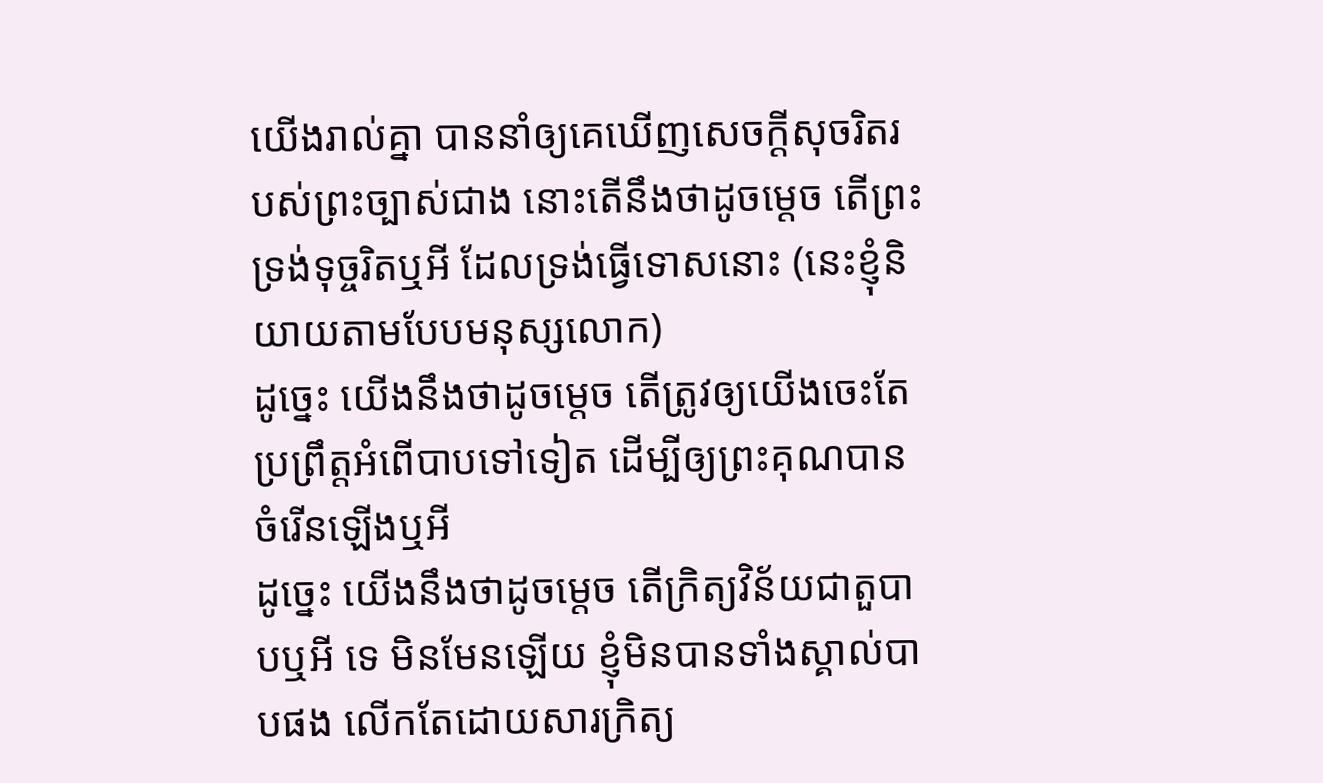យើងរាល់គ្នា បាននាំឲ្យគេឃើញសេចក្ដីសុចរិតរបស់ព្រះច្បាស់ជាង នោះតើនឹងថាដូចម្តេច តើព្រះទ្រង់ទុច្ចរិតឬអី ដែលទ្រង់ធ្វើទោសនោះ (នេះខ្ញុំនិយាយតាមបែបមនុស្សលោក)
ដូច្នេះ យើងនឹងថាដូចម្តេច តើត្រូវឲ្យយើងចេះតែប្រព្រឹត្តអំពើបាបទៅទៀត ដើម្បីឲ្យព្រះគុណបានចំរើនឡើងឬអី
ដូច្នេះ យើងនឹងថាដូចម្តេច តើក្រិត្យវិន័យជាតួបាបឬអី ទេ មិនមែនឡើយ ខ្ញុំមិនបានទាំងស្គាល់បាបផង លើកតែដោយសារក្រិត្យ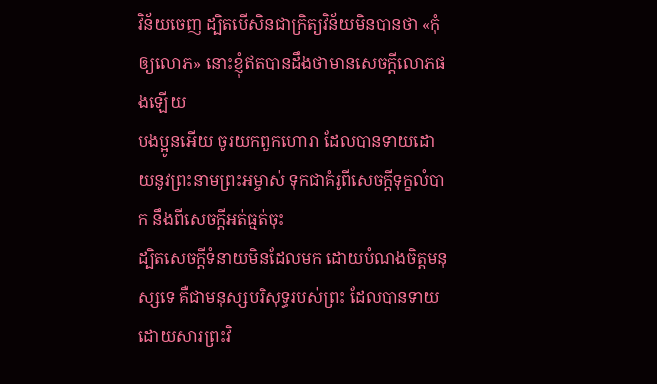វិន័យចេញ ដ្បិតបើសិនជាក្រិត្យវិន័យមិនបានថា «កុំឲ្យលោភ» នោះខ្ញុំឥតបានដឹងថាមានសេចក្ដីលោភផងឡើយ
បងប្អូនអើយ ចូរយកពួកហោរា ដែលបានទាយដោយនូវព្រះនាមព្រះអម្ចាស់ ទុកជាគំរូពីសេចក្ដីទុក្ខលំបាក នឹងពីសេចក្ដីអត់ធ្មត់ចុះ
ដ្បិតសេចក្ដីទំនាយមិនដែលមក ដោយបំណងចិត្តមនុស្សទេ គឺជាមនុស្សបរិសុទ្ធរបស់ព្រះ ដែលបានទាយ ដោយសារព្រះវិ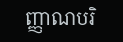ញ្ញាណបរិ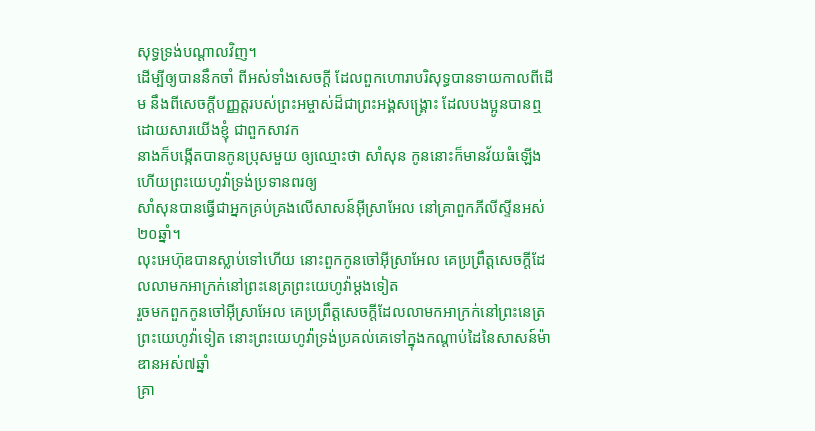សុទ្ធទ្រង់បណ្តាលវិញ។
ដើម្បីឲ្យបាននឹកចាំ ពីអស់ទាំងសេចក្ដី ដែលពួកហោរាបរិសុទ្ធបានទាយកាលពីដើម នឹងពីសេចក្ដីបញ្ញត្តរបស់ព្រះអម្ចាស់ដ៏ជាព្រះអង្គសង្គ្រោះ ដែលបងប្អូនបានឮដោយសារយើងខ្ញុំ ជាពួកសាវក
នាងក៏បង្កើតបានកូនប្រុសមួយ ឲ្យឈ្មោះថា សាំសុន កូននោះក៏មានវ័យធំឡើង ហើយព្រះយេហូវ៉ាទ្រង់ប្រទានពរឲ្យ
សាំសុនបានធ្វើជាអ្នកគ្រប់គ្រងលើសាសន៍អ៊ីស្រាអែល នៅគ្រាពួកភីលីស្ទីនអស់២០ឆ្នាំ។
លុះអេហ៊ុឌបានស្លាប់ទៅហើយ នោះពួកកូនចៅអ៊ីស្រាអែល គេប្រព្រឹត្តសេចក្ដីដែលលាមកអាក្រក់នៅព្រះនេត្រព្រះយេហូវ៉ាម្តងទៀត
រួចមកពួកកូនចៅអ៊ីស្រាអែល គេប្រព្រឹត្តសេចក្ដីដែលលាមកអាក្រក់នៅព្រះនេត្រព្រះយេហូវ៉ាទៀត នោះព្រះយេហូវ៉ាទ្រង់ប្រគល់គេទៅក្នុងកណ្តាប់ដៃនៃសាសន៍ម៉ាឌានអស់៧ឆ្នាំ
គ្រា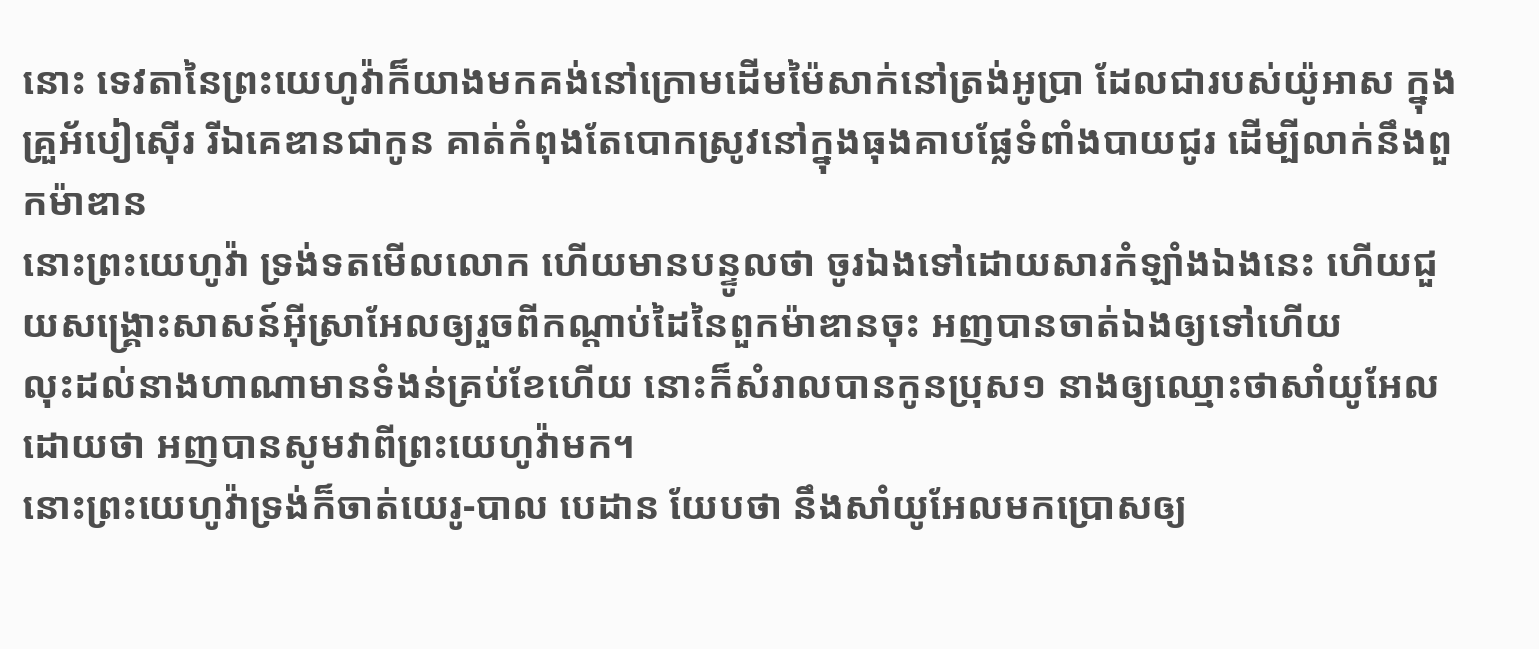នោះ ទេវតានៃព្រះយេហូវ៉ាក៏យាងមកគង់នៅក្រោមដើមម៉ៃសាក់នៅត្រង់អូប្រា ដែលជារបស់យ៉ូអាស ក្នុងគ្រួអ័បៀស៊ើរ រីឯគេឌានជាកូន គាត់កំពុងតែបោកស្រូវនៅក្នុងធុងគាបផ្លែទំពាំងបាយជូរ ដើម្បីលាក់នឹងពួកម៉ាឌាន
នោះព្រះយេហូវ៉ា ទ្រង់ទតមើលលោក ហើយមានបន្ទូលថា ចូរឯងទៅដោយសារកំឡាំងឯងនេះ ហើយជួយសង្គ្រោះសាសន៍អ៊ីស្រាអែលឲ្យរួចពីកណ្តាប់ដៃនៃពួកម៉ាឌានចុះ អញបានចាត់ឯងឲ្យទៅហើយ
លុះដល់នាងហាណាមានទំងន់គ្រប់ខែហើយ នោះក៏សំរាលបានកូនប្រុស១ នាងឲ្យឈ្មោះថាសាំយូអែល ដោយថា អញបានសូមវាពីព្រះយេហូវ៉ាមក។
នោះព្រះយេហូវ៉ាទ្រង់ក៏ចាត់យេរូ-បាល បេដាន យែបថា នឹងសាំយូអែលមកប្រោសឲ្យ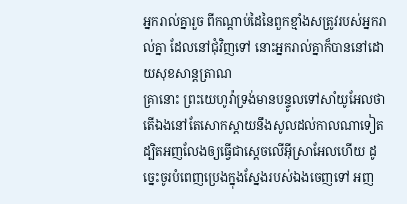អ្នករាល់គ្នារួច ពីកណ្តាប់ដៃនៃពួកខ្មាំងសត្រូវរបស់អ្នករាល់គ្នា ដែលនៅជុំវិញទៅ នោះអ្នករាល់គ្នាក៏បាននៅដោយសុខសាន្តត្រាណ
គ្រានោះ ព្រះយេហូវ៉ាទ្រង់មានបន្ទូលទៅសាំយូអែលថា តើឯងនៅតែសោកស្តាយនឹងសូលដល់កាលណាទៀត ដ្បិតអញលែងឲ្យធ្វើជាស្តេចលើអ៊ីស្រាអែលហើយ ដូច្នេះចូរបំពេញប្រេងក្នុងស្នែងរបស់ឯងចេញទៅ អញ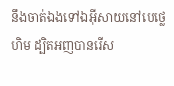នឹងចាត់ឯងទៅឯអ៊ីសាយនៅបេថ្លេហិម ដ្បិតអញបានរើស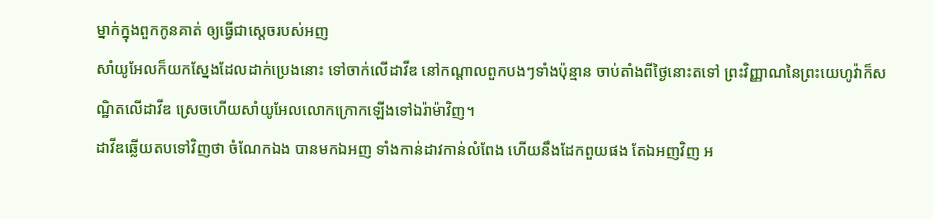ម្នាក់ក្នុងពួកកូនគាត់ ឲ្យធ្វើជាស្តេចរបស់អញ
សាំយូអែលក៏យកស្នែងដែលដាក់ប្រេងនោះ ទៅចាក់លើដាវីឌ នៅកណ្តាលពួកបងៗទាំងប៉ុន្មាន ចាប់តាំងពីថ្ងៃនោះតទៅ ព្រះវិញ្ញាណនៃព្រះយេហូវ៉ាក៏សណ្ឋិតលើដាវីឌ ស្រេចហើយសាំយូអែលលោកក្រោកឡើងទៅឯរ៉ាម៉ាវិញ។
ដាវីឌឆ្លើយតបទៅវិញថា ចំណែកឯង បានមកឯអញ ទាំងកាន់ដាវកាន់លំពែង ហើយនឹងដែកពួយផង តែឯអញវិញ អ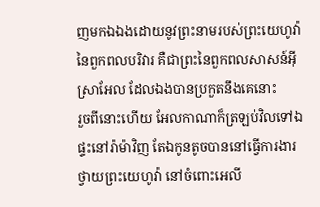ញមកឯឯងដោយនូវព្រះនាមរបស់ព្រះយេហូវ៉ានៃពួកពលបរិវារ គឺជាព្រះនៃពួកពលសាសន៍អ៊ីស្រាអែល ដែលឯងបានប្រកួតនឹងគេនោះ
រួចពីនោះហើយ អែលកាណាក៏ត្រឡប់វិលទៅឯផ្ទះនៅរ៉ាម៉ាវិញ តែឯកូនតូចបាននៅធ្វើការងារថ្វាយព្រះយេហូវ៉ា នៅចំពោះអេលី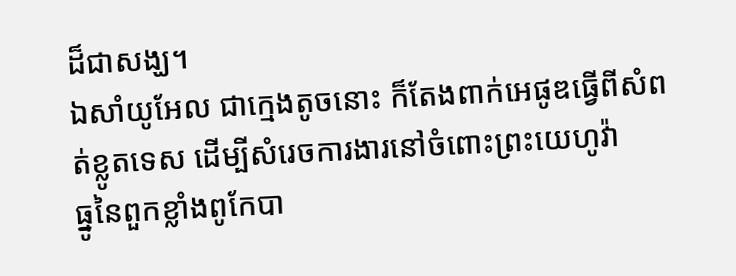ដ៏ជាសង្ឃ។
ឯសាំយូអែល ជាក្មេងតូចនោះ ក៏តែងពាក់អេផូឌធ្វើពីសំពត់ខ្លូតទេស ដើម្បីសំរេចការងារនៅចំពោះព្រះយេហូវ៉ា
ធ្នូនៃពួកខ្លាំងពូកែបា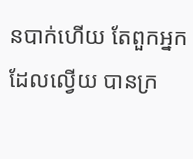នបាក់ហើយ តែពួកអ្នកដែលល្វើយ បានក្រ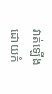វាត់ឡើងដោយកំ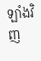ឡាំងវិញ